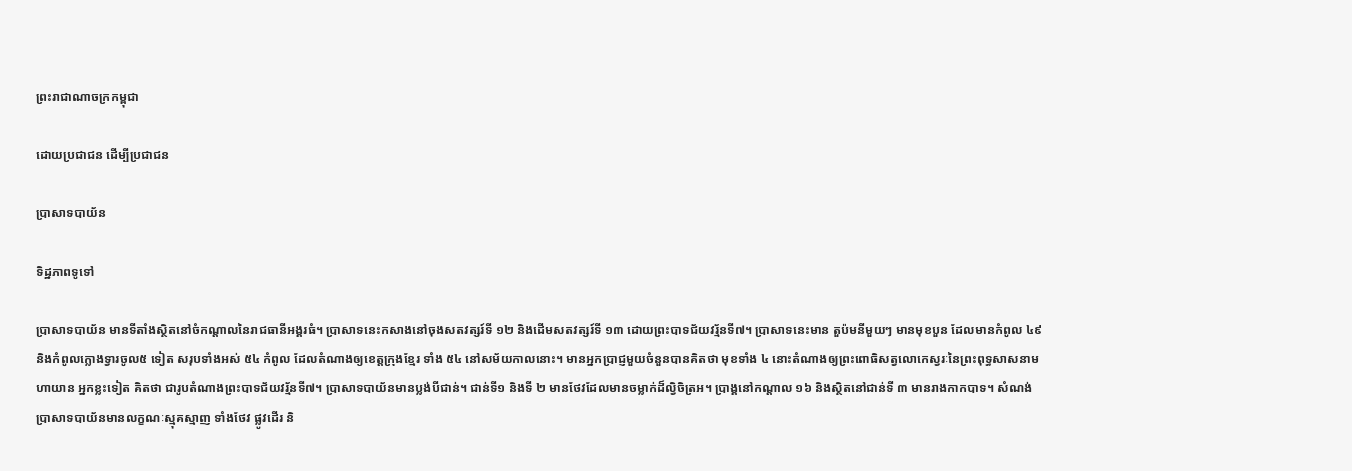ព្រះរាជាណាចក្រកម្ពុជា

ដោយប្រជាជន ដើម្បីប្រជាជន

ប្រាសាទបាយ័ន

ទិដ្ឋភាពទូទៅ

ប្រាសាទបាយ័ន មានទីតាំងស្ថិតនៅចំកណ្តាលនៃរាជធានីអង្គរធំ។ ប្រាសាទនេះកសាងនៅចុងសតវត្សរ៍ទី ១២ និងដើមសតវត្សរ៍ទី ១៣ ដោយព្រះបាទជ័យវរ្ម័នទី៧។ ប្រាសាទនេះមាន តួប៉មនីមួយៗ មានមុខបួន ដែលមានកំពូល ៤៩ និងកំពូលក្លោងទ្វារចូល៥ ទៀត សរុបទាំងអស់ ៥៤ កំពូល ដែលតំណាងឲ្យខេត្តក្រុងខ្មែរ ទាំង ៥៤ នៅសម័យកាលនោះ។ មានអ្នកប្រាជ្ញមួយចំនួនបានគិតថា មុខទាំង ៤ នោះតំណាងឲ្យព្រះពោធិសត្វលោកេស្វរៈនៃព្រះពុទ្ធសាសនាមហាយាន អ្នកខ្លះទៀត គិតថា ជារូបតំណាងព្រះបាទជ័យវរ្ម័នទី៧។ ប្រាសាទបាយ័នមានប្លង់បីជាន់។ ជាន់ទី១ និងទី ២ មានថែវដែលមានចម្លាក់ដ៏ល្វិចិត្រអ។ ប្រាង្គនៅកណ្តាល ១៦ និងស្ថិតនៅជាន់ទី ៣ មានរាងកាកបាទ។ សំណង់ប្រាសាទបាយ័នមានលក្ខណៈស្មុគស្មាញ ទាំងថែវ ផ្លូវដើរ និ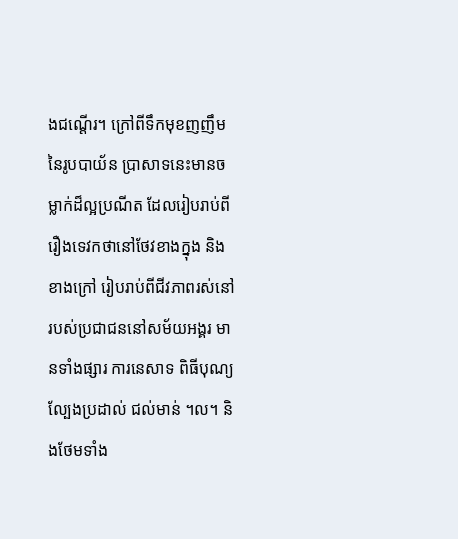ងជណ្តើរ។ ក្រៅពីទឹកមុខញញឹមនៃរូបបាយ័ន ប្រាសាទនេះមានចម្លាក់ដ៏ល្អប្រណីត ដែលរៀបរាប់ពីរឿងទេវកថានៅថែវខាងក្នុង និងខាងក្រៅ រៀបរាប់ពីជីវភាពរស់នៅរបស់ប្រជាជននៅសម័យអង្គរ មានទាំងផ្សារ ការនេសាទ ពិធីបុណ្យ ល្បែងប្រដាល់ ជល់មាន់ ។ល។ និងថែមទាំង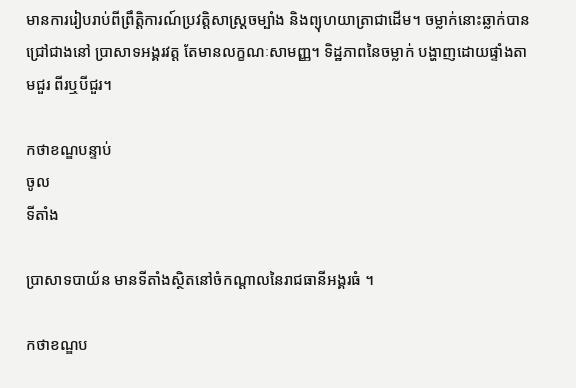មានការរៀបរាប់ពីព្រឹត្តិការណ៍ប្រវត្តិសាស្រ្តចម្បាំង និងព្យុហយាត្រាជាដើម។ ចម្លាក់នោះឆ្លាក់បានជ្រៅជាងនៅ ប្រាសាទអង្គរវត្ត តែមានលក្ខណៈសាមញ្ញ។ ទិដ្ឋភាពនៃចម្លាក់ បង្ហាញដោយផ្ទាំងតាមជួរ ពីរឬបីជួរ។

កថាខណ្ឌបន្ទាប់
ចូល
ទីតាំង

ប្រាសាទបាយ័ន មានទីតាំងស្ថិតនៅចំកណ្តាលនៃរាជធានីអង្គរធំ ។

កថាខណ្ឌប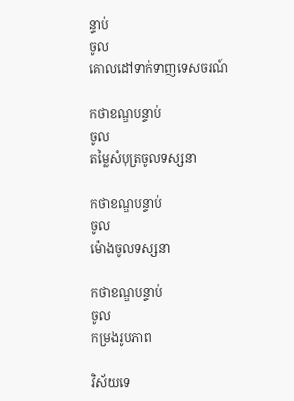ន្ទាប់
ចូល
គោលដៅទាក់ទាញទេសចរណ៍

កថាខណ្ឌបន្ទាប់
ចូល
តម្លៃសំបុត្រចូលទស្សនា

កថាខណ្ឌបន្ទាប់
ចូល
ម៉ោងចូលទស្សនា

កថាខណ្ឌបន្ទាប់
ចូល
កម្រងរូបភាព

វិស័យទេ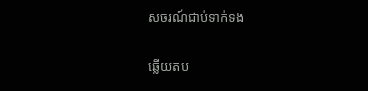សចរណ៍ជាប់ទាក់ទង

ឆ្លើយតប